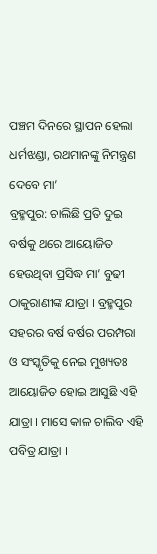ପଞ୍ଚମ ଦିନରେ ସ୍ଥାପନ ହେଲା ଧର୍ମଝଣ୍ଡା, ରଥମାନଙ୍କୁ ନିମନ୍ତ୍ରଣ ଦେବେ ମା’
ବ୍ରହ୍ମପୁର: ଚାଲିଛି ପ୍ରତି ଦୁଇ ବର୍ଷକୁ ଥରେ ଆୟୋଜିତ ହେଉଥିବା ପ୍ରସିଦ୍ଧ ମା’ ବୁଢୀ ଠାକୁରାଣୀଙ୍କ ଯାତ୍ରା । ବ୍ରହ୍ମପୁର ସହରର ବର୍ଷ ବର୍ଷର ପରମ୍ପରା ଓ ସଂସ୍କୃତିକୁ ନେଇ ମୁଖ୍ୟତଃ ଆୟୋଜିତ ହୋଇ ଆସୁଛି ଏହି ଯାତ୍ରା । ମାସେ କାଳ ଚାଲିବ ଏହି ପବିତ୍ର ଯାତ୍ରା ।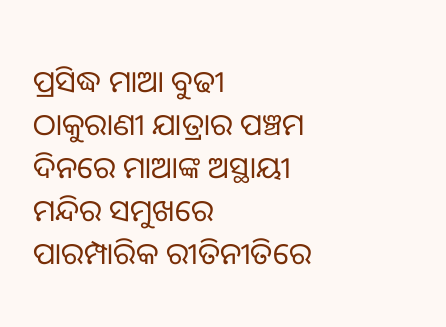ପ୍ରସିଦ୍ଧ ମାଆ ବୁଢୀ ଠାକୁରାଣୀ ଯାତ୍ରାର ପଞ୍ଚମ ଦିନରେ ମାଆଙ୍କ ଅସ୍ଥାୟୀ ମନ୍ଦିର ସମୁଖରେ ପାରମ୍ପାରିକ ରୀତିନୀତିରେ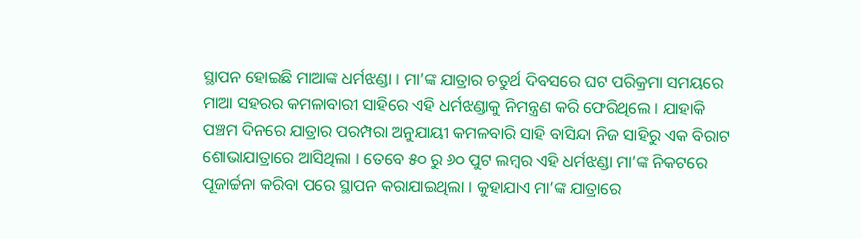ସ୍ଥାପନ ହୋଇଛି ମାଆଙ୍କ ଧର୍ମଝଣ୍ଡା । ମା’ଙ୍କ ଯାତ୍ରାର ଚତୁର୍ଥ ଦିବସରେ ଘଟ ପରିକ୍ରମା ସମୟରେ ମାଆ ସହରର କମଳାବାରୀ ସାହିରେ ଏହି ଧର୍ମଝଣ୍ଡାକୁ ନିମନ୍ତ୍ରଣ କରି ଫେରିଥିଲେ । ଯାହାକି ପଞ୍ଚମ ଦିନରେ ଯାତ୍ରାର ପରମ୍ପରା ଅନୁଯାୟୀ କମଳବାରି ସାହି ବାସିନ୍ଦା ନିଜ ସାହିରୁ ଏକ ବିରାଟ ଶୋଭାଯାତ୍ରାରେ ଆସିଥିଲା । ତେବେ ୫୦ ରୁ ୬୦ ପୁଟ ଲମ୍ୱର ଏହି ଧର୍ମଝଣ୍ଡା ମା’ଙ୍କ ନିକଟରେ ପୂଜାର୍ଚ୍ଚନା କରିବା ପରେ ସ୍ଥାପନ କରାଯାଇଥିଲା । କୁହାଯାଏ ମା’ଙ୍କ ଯାତ୍ରାରେ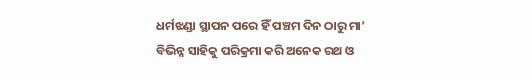ଧର୍ମଝଣ୍ଡା ସ୍ଥାପନ ପରେ ହିଁ ପଞ୍ଚମ ଦିନ ଠାରୁ ମା’ ବିଭିନ୍ନ ସାହିକୁ ପରିକ୍ରମା କରି ଅନେକ ରଥ ଓ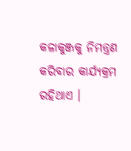କଳାକୁଞ୍ଜକୁ ନିମନ୍ତ୍ରଣ କରିବାର କାର୍ଯ୍ୟକ୍ରମ ରହିଥାଏ ।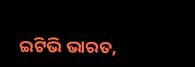ଇଟିଭି ଭାରତ,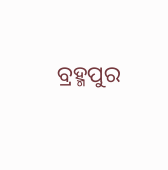ବ୍ରହ୍ମପୁର